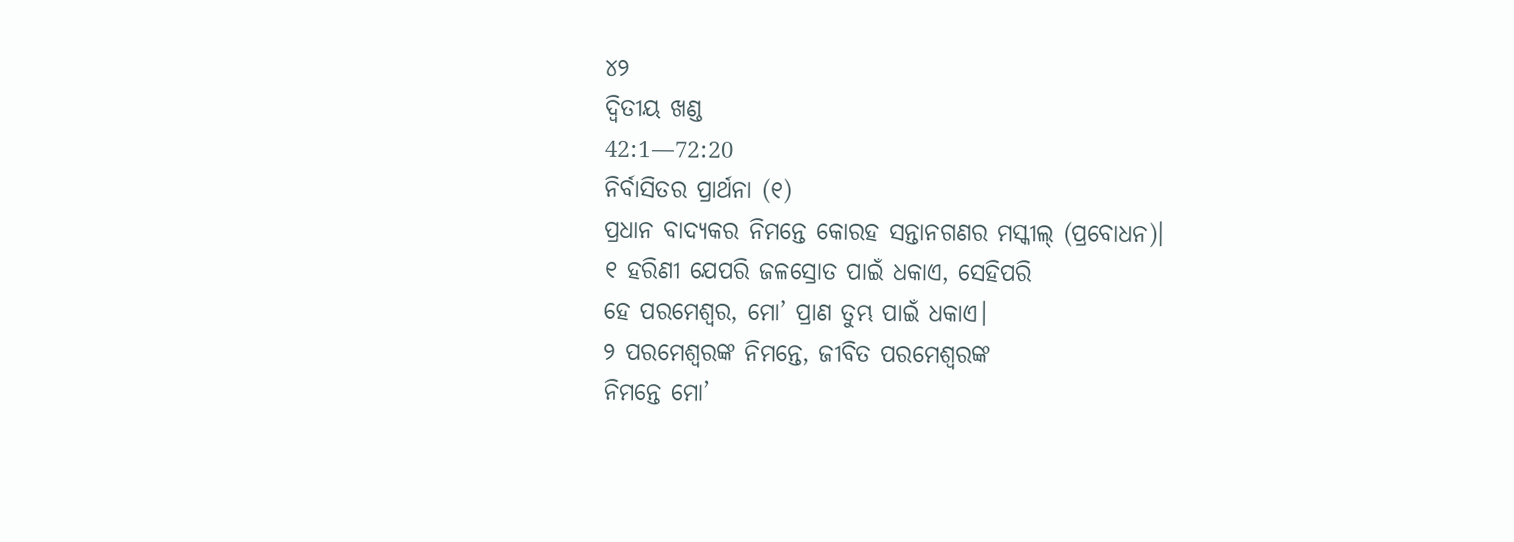୪୨
ଦ୍ୱିତୀୟ ଖଣ୍ଡ
42:1—72:20
ନିର୍ବାସିତର ପ୍ରାର୍ଥନା (୧)
ପ୍ରଧାନ ବାଦ୍ୟକର ନିମନ୍ତେ କୋରହ ସନ୍ତାନଗଣର ମସ୍କୀଲ୍ (ପ୍ରବୋଧନ)।
୧ ହରିଣୀ ଯେପରି ଜଳସ୍ରୋତ ପାଇଁ ଧକାଏ, ସେହିପରି
ହେ ପରମେଶ୍ୱର, ମୋ’ ପ୍ରାଣ ତୁମ୍ଭ ପାଇଁ ଧକାଏ।
୨ ପରମେଶ୍ୱରଙ୍କ ନିମନ୍ତେ, ଜୀବିତ ପରମେଶ୍ୱରଙ୍କ
ନିମନ୍ତେ ମୋ’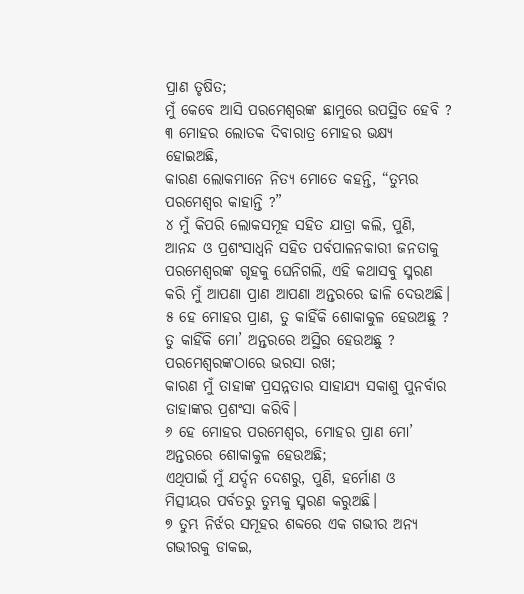ପ୍ରାଣ ତୃଷିତ;
ମୁଁ କେବେ ଆସି ପରମେଶ୍ୱରଙ୍କ ଛାମୁରେ ଉପସ୍ଥିତ ହେବି ?
୩ ମୋହର ଲୋତକ ଦିବାରାତ୍ର ମୋହର ଭକ୍ଷ୍ୟ
ହୋଇଅଛି,
କାରଣ ଲୋକମାନେ ନିତ୍ୟ ମୋତେ କହନ୍ତି, “ତୁମ୍ଭର
ପରମେଶ୍ୱର କାହାନ୍ତି ?”
୪ ମୁଁ କିପରି ଲୋକସମୂହ ସହିତ ଯାତ୍ରା କଲି, ପୁଣି,
ଆନନ୍ଦ ଓ ପ୍ରଶଂସାଧ୍ୱନି ସହିତ ପର୍ବପାଳନକାରୀ ଜନତାକୁ
ପରମେଶ୍ୱରଙ୍କ ଗୃହକୁ ଘେନିଗଲି, ଏହି କଥାସବୁ ସ୍ମରଣ
କରି ମୁଁ ଆପଣା ପ୍ରାଣ ଆପଣା ଅନ୍ତରରେ ଢାଳି ଦେଉଅଛି।
୫ ହେ ମୋହର ପ୍ରାଣ, ତୁ କାହିଁକି ଶୋକାକୁଳ ହେଉଅଛୁ ?
ତୁ କାହିଁକି ମୋ’ ଅନ୍ତରରେ ଅସ୍ଥିର ହେଉଅଛୁ ?
ପରମେଶ୍ୱରଙ୍କଠାରେ ଭରସା ରଖ;
କାରଣ ମୁଁ ତାହାଙ୍କ ପ୍ରସନ୍ନତାର ସାହାଯ୍ୟ ସକାଶୁ ପୁନର୍ବାର
ତାହାଙ୍କର ପ୍ରଶଂସା କରିବି।
୬ ହେ ମୋହର ପରମେଶ୍ୱର, ମୋହର ପ୍ରାଣ ମୋ’
ଅନ୍ତରରେ ଶୋକାକୁଳ ହେଉଅଛି;
ଏଥିପାଇଁ ମୁଁ ଯର୍ଦ୍ଦନ ଦେଶରୁ, ପୁଣି, ହର୍ମୋଣ ଓ
ମିତ୍ସୀୟର ପର୍ବତରୁ ତୁମ୍ଭକୁ ସ୍ମରଣ କରୁଅଛି।
୭ ତୁମ୍ଭ ନିର୍ଝର ସମୂହର ଶବ୍ଦରେ ଏକ ଗଭୀର ଅନ୍ୟ
ଗଭୀରକୁ ଡାକଇ,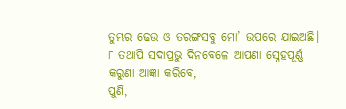ତୁମ୍ଭର ଢେଉ ଓ ତରଙ୍ଗସବୁ ମୋ’ ଉପରେ ଯାଇଅଛି।
୮ ତଥାପି ସଦାପ୍ରଭୁ ଦିନବେଳେ ଆପଣା ସ୍ନେହପୂର୍ଣ୍ଣ
କରୁଣା ଆଜ୍ଞା କରିବେ,
ପୁଣି,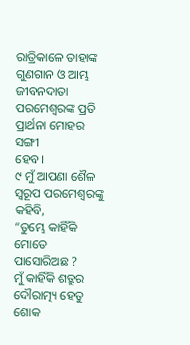ରାତ୍ରିକାଳେ ତାହାଙ୍କ ଗୁଣଗାନ ଓ ଆମ୍ଭ
ଜୀବନଦାତା ପରମେଶ୍ୱରଙ୍କ ପ୍ରତି ପ୍ରାର୍ଥନା ମୋହର ସଙ୍ଗୀ
ହେବ।
୯ ମୁଁ ଆପଣା ଶୈଳ ସ୍ୱରୂପ ପରମେଶ୍ୱରଙ୍କୁ କହିବି,
“ତୁମ୍ଭେ କାହିଁକି ମୋତେ ପାସୋରିଅଛ ?
ମୁଁ କାହିଁକି ଶତ୍ରୁର ଦୌରାତ୍ମ୍ୟ ହେତୁ ଶୋକ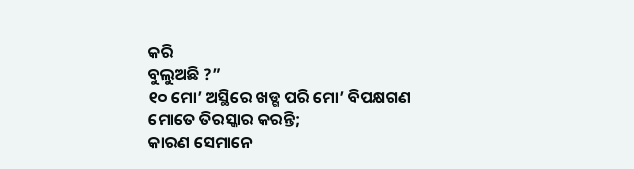କରି
ବୁଲୁଅଛି ?”
୧୦ ମୋ’ ଅସ୍ଥିରେ ଖଡ୍ଗ ପରି ମୋ’ ବିପକ୍ଷଗଣ
ମୋତେ ତିରସ୍କାର କରନ୍ତି;
କାରଣ ସେମାନେ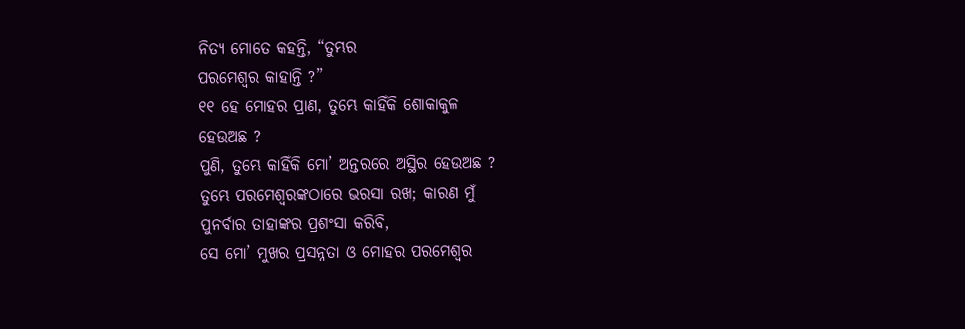ନିତ୍ୟ ମୋତେ କହନ୍ତି, “ତୁମ୍ଭର
ପରମେଶ୍ୱର କାହାନ୍ତି ?”
୧୧ ହେ ମୋହର ପ୍ରାଣ, ତୁମ୍ଭେ କାହିଁକି ଶୋକାକୁଳ
ହେଉଅଛ ?
ପୁଣି, ତୁମ୍ଭେ କାହିଁକି ମୋ’ ଅନ୍ତରରେ ଅସ୍ଥିର ହେଉଅଛ ?
ତୁମ୍ଭେ ପରମେଶ୍ୱରଙ୍କଠାରେ ଭରସା ରଖ; କାରଣ ମୁଁ
ପୁନର୍ବାର ତାହାଙ୍କର ପ୍ରଶଂସା କରିବି,
ସେ ମୋ’ ମୁଖର ପ୍ରସନ୍ନତା ଓ ମୋହର ପରମେଶ୍ୱର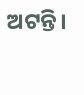ଅଟନ୍ତି।